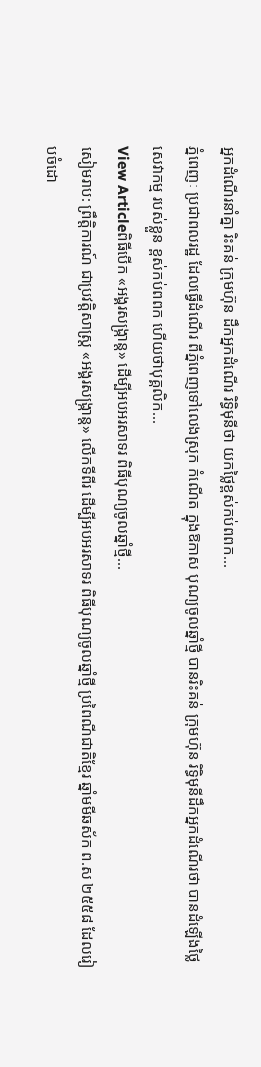អ្នកដំណើរនាំគ្នា រិះគន់ ក្រុមហ៊ុន ដឹកអ្នកដំណើរ រិទ្ធិមុនីថា យកថ្លៃខ្ពស់កប់ពពក...
ភ្នំពេញៈ ប្រជាពលរដ្ឋ ដែលធ្វើដំណើរ ពីភ្នំពេញទៅលេងស្រុក កំណើត ក្នុងឱកាស បុណ្យចូលឆ្នាំថ្មី បានរិះគន់ ក្រុមហ៊ុន រិទ្ធិមុនីដឹកអ្នកដំណើរថា បានដំឡើងថ្លៃសេវាកម្ម របស់ខ្លួន ខ្ពស់កប់ពពក ហើយថាបុគ្គលិក...
View Articleពិធីបើក «អង្គរសង្រ្កាន្ដ» ដើម្បីអបអរសាទរ ពិធីបុណ្យចូលឆ្នាំថ្មី...
សៀមរាប: ព្រឹត្តិការណ៍ ជាប្រវត្តិសាស្ត្រ «អង្គរសង្រ្កាន្ដ» លើកទីពីរ ដើម្បីអបអរសាទរ ពិធីបុណ្យចូលឆ្នាំថ្មី ប្រពៃណីជាតិខ្មែរ ឆ្នាំមមីឆស័ក ព.ស ២៥៥៨ ដែលរៀបចំដោ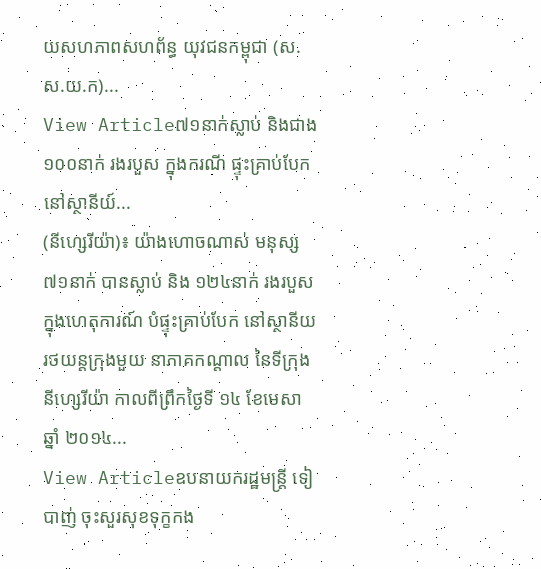យសហភាពសហព័ន្ធ យុវជនកម្ពុជា (ស.ស.យ.ក)...
View Article៧១នាក់ស្លាប់ និងជាង១០០នាក់ រងរបួស ក្នុងករណី ផ្ទុះគ្រាប់បែក នៅស្ថានីយ៍...
(នីហ្សេរីយ៉ា)៖ យ៉ាងហោចណាស់ មនុស្ស ៧១នាក់ បានស្លាប់ និង ១២៤នាក់ រងរបួស ក្នុងហេតុការណ៍ បំផ្ទុះគ្រាប់បែក នៅស្ថានីយ រថយន្តក្រុងមួយ នាភាគកណ្តាល នៃទីក្រុង នីហ្សេរីយ៉ា កាលពីព្រឹកថ្ងៃទី ១៤ ខែមេសា ឆ្នាំ ២០១៤...
View Articleឧបនាយករដ្ឋមន្ត្រី ទៀ បាញ់ ចុះសួរសុខទុក្ខកង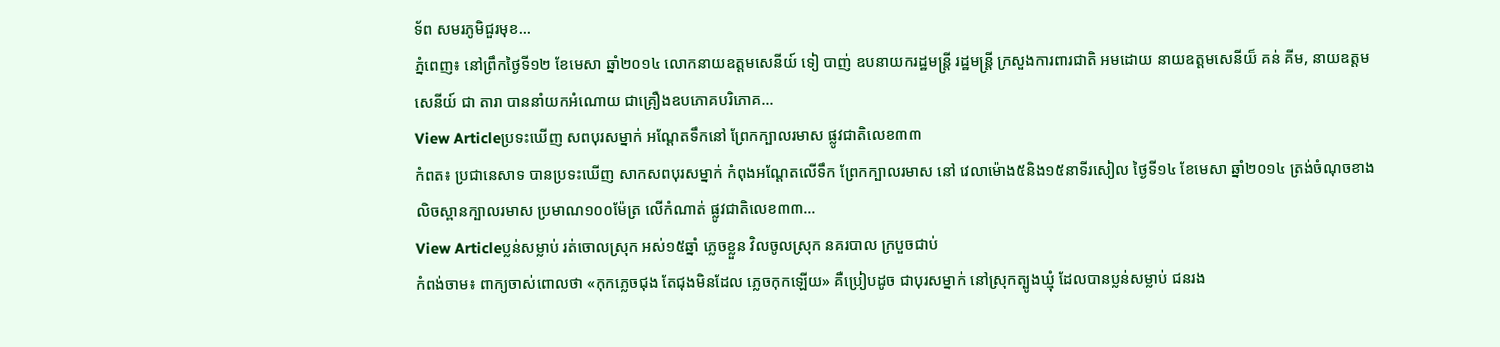ទ័ព សមរភូមិជួរមុខ...
ភ្នំពេញ៖ នៅព្រឹកថ្ងៃទី១២ ខែមេសា ឆ្នាំ២០១៤ លោកនាយឧត្តមសេនីយ៍ ទៀ បាញ់ ឧបនាយករដ្ឋមន្ត្រី រដ្ឋមន្ត្រី ក្រសួងការពារជាតិ អមដោយ នាយឧត្តមសេនីយ៏ គន់ គីម, នាយឧត្តមសេនីយ៍ ជា តារា បាននាំយកអំណោយ ជាគ្រឿងឧបភោគបរិភោគ...
View Articleប្រទះឃើញ សពបុរសម្នាក់ ឣណ្តែតទឹកនៅ ព្រែកក្បាលរមាស ផ្លូវជាតិលេខ៣៣
កំពត៖ ប្រជានេសាទ បានប្រទះឃើញ សាកសពបុរសម្នាក់ កំពុងឣណ្តែតលើទឹក ព្រែកក្បាលរមាស នៅ វេលាម៉ោង៥និង១៥នាទីរសៀល ថ្ងៃទី១៤ ខែមេសា ឆ្នាំ២០១៤ ត្រង់ចំណុចខាងលិចស្ពានក្បាលរមាស ប្រមាណ១០០ម៉ែត្រ លើកំណាត់ ផ្លូវជាតិលេខ៣៣...
View Articleប្លន់សម្លាប់ រត់ចោលស្រុក អស់១៥ឆ្នាំ ភ្លេចខ្លួន វិលចូលស្រុក នគរបាល ក្របួចជាប់
កំពង់ចាម៖ ពាក្យចាស់ពោលថា «កុកភ្លេចជុង តែជុងមិនដែល ភ្លេចកុកឡើយ» គឺប្រៀបដូច ជាបុរសម្នាក់ នៅស្រុកត្បូងឃ្មុំ ដែលបានប្លន់សម្លាប់ ជនរង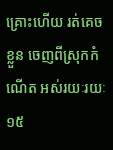គ្រោះហើយ រត់គេចខ្លួន ចេញពីស្រុកកំណើត អស់រយៈរយៈ១៥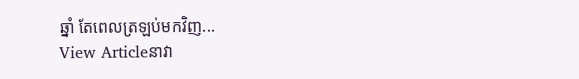ឆ្នាំ តែពេលត្រឡប់មកវិញ...
View Articleនាវា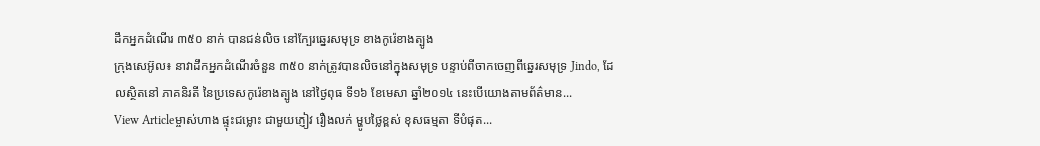ដឹកអ្នកដំណើរ ៣៥០ នាក់ បានជន់លិច នៅក្បែរឆ្នេរសមុទ្រ ខាងកូរ៉េខាងត្បូង
ក្រុងសេអ៊ូល៖ នាវាដឹកអ្នកដំណើរចំនួន ៣៥០ នាក់ត្រូវបានលិចនៅក្នុងសមុទ្រ បន្ទាប់ពីចាកចេញពីឆ្នេរសមុទ្រ Jindo, ដែលស្ថិតនៅ ភាគនិរតី នៃប្រទេសកូរ៉េខាងត្បូង នៅថ្ងៃពុធ ទី១៦ ខែមេសា ឆ្នាំ២០១៤ នេះបើយោងតាមព័ត៌មាន...
View Articleម្ចាស់ហាង ផ្ទុះជម្លោះ ជាមួយភ្ញៀវ រឿងលក់ ម្ហូបថ្លៃខ្ពស់ ខុសធម្មតា ទីបំផុត...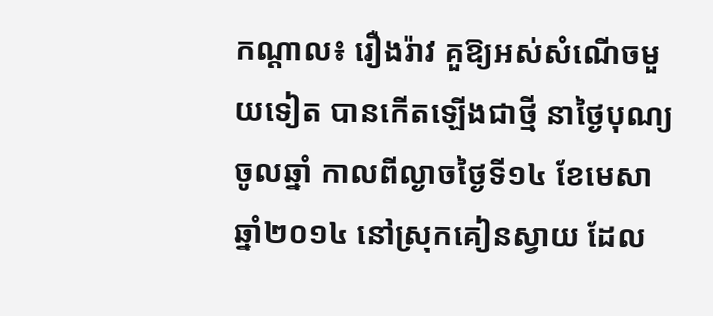កណ្តាល៖ រឿងរ៉ាវ គួឱ្យអស់សំណើចមួយទៀត បានកើតឡើងជាថ្មី នាថ្ងៃបុណ្យចូលឆ្នាំ កាលពីល្ងាចថ្ងៃទី១៤ ខែមេសា ឆ្នាំ២០១៤ នៅស្រុកគៀនស្វាយ ដែល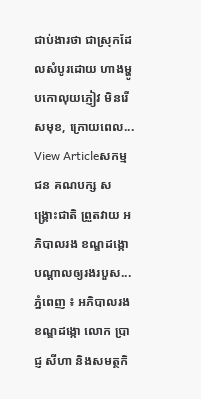ជាប់ងារថា ជាស្រុកដែលសំបូរដោយ ហាងម្ហូបកោលុយភ្ញៀវ មិនរើសមុខ, ក្រោយពេល...
View Articleសកម្មជន គណបក្ស សង្គ្រោះជាតិ ព្រួតវាយ អភិបាលរង ខណ្ឌដង្កោ បណ្តាលឲ្យរងរបួស...
ភ្នំពេញ ៖ អភិបាលរងខណ្ឌដង្កោ លោក ប្រាជ្ញ សីហា និងសមត្ថកិ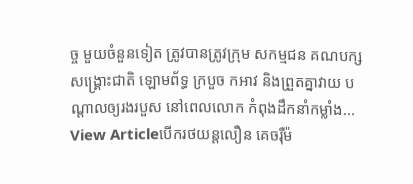ច្ច មួយចំនួនទៀត ត្រូវបានត្រូវក្រុម សកម្មជន គណបក្ស សង្គ្រោះជាតិ ឡោមព័ទ្ធ ក្របួច កអាវ និងព្រួតគ្នាវាយ បណ្តាលឲ្យរងរបួស នៅពេលលោក កំពុងដឹកនាំកម្លាំង...
View Articleបើករថយន្តលឿន គេចរ៉ឺម៉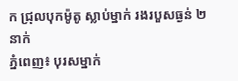ក ជ្រុលបុកម៉ូតូ ស្លាប់ម្នាក់ រងរបួសធ្ងន់ ២នាក់
ភ្នំពេញ៖ បុរសម្នាក់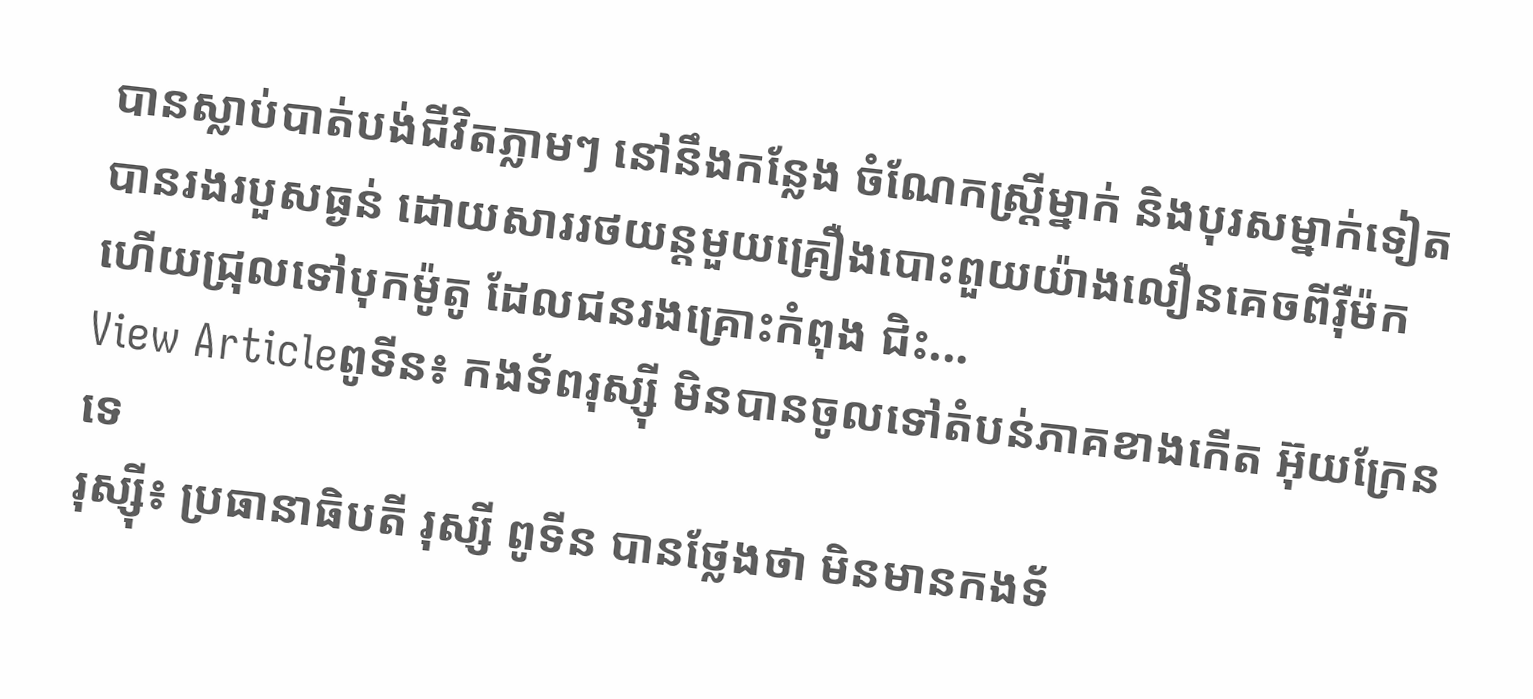បានស្លាប់បាត់បង់ជីវិតភ្លាមៗ នៅនឹងកន្លែង ចំណែកស្រ្តីម្នាក់ និងបុរសម្នាក់ទៀត បានរងរបួសធ្ងន់ ដោយសាររថយន្តមួយគ្រឿងបោះពួយយ៉ាងលឿនគេចពីរ៉ឺម៉ក ហើយជ្រុលទៅបុកម៉ូតូ ដែលជនរងគ្រោះកំពុង ជិះ...
View Articleពូទីន៖ កងទ័ពរុស្ស៊ី មិនបានចូលទៅតំបន់ភាគខាងកើត អ៊ុយក្រែនទេ
រុស្ស៊ី៖ ប្រធានាធិបតី រុស្សី ពូទីន បានថ្លែងថា មិនមានកងទ័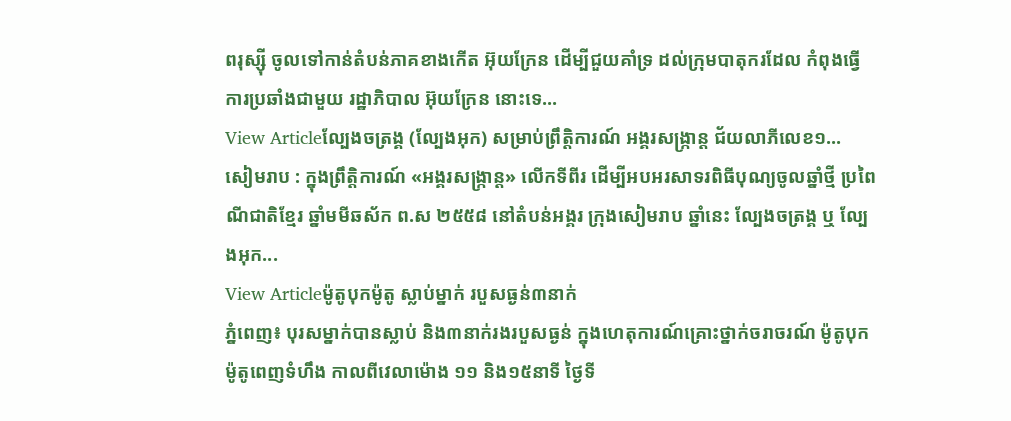ពរុស្ស៊ី ចូលទៅកាន់តំបន់ភាគខាងកើត អ៊ុយក្រែន ដើម្បីជួយគាំទ្រ ដល់ក្រុមបាតុករដែល កំពុងធ្វើការប្រឆាំងជាមួយ រដ្ឋាភិបាល អ៊ុយក្រែន នោះទេ...
View Articleល្បែងចត្រង្គ (ល្បែងអុក) សម្រាប់ព្រឹត្តិការណ៍ អង្គរសង្ក្រាន្ដ ជ័យលាភីលេខ១...
សៀមរាប : ក្នុងព្រឹត្តិការណ៍ «អង្គរសង្រ្កាន្ដ» លើកទីពីរ ដើម្បីអបអរសាទរពិធីបុណ្យចូលឆ្នាំថ្មី ប្រពៃណីជាតិខ្មែរ ឆ្នាំមមីឆស័ក ព.ស ២៥៥៨ នៅតំបន់អង្គរ ក្រុងសៀមរាប ឆ្នាំនេះ ល្បែងចត្រង្គ ឬ ល្បែងអុក...
View Articleម៉ូតូបុកម៉ូតូ ស្លាប់ម្នាក់ របួសធ្ងន់៣នាក់
ភ្នំពេញ៖ បុរសម្នាក់បានស្លាប់ និង៣នាក់រងរបួសធ្ងន់ ក្នុងហេតុការណ៍គ្រោះថ្នាក់ចរាចរណ៍ ម៉ូតូបុកម៉ូតូពេញទំហឹង កាលពីវេលាម៉ោង ១១ និង១៥នាទី ថ្ងៃទី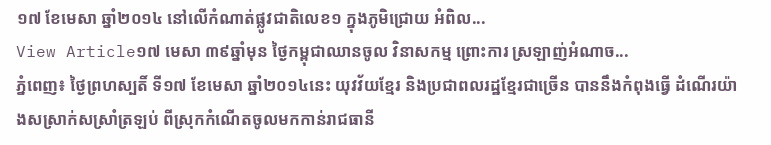១៧ ខែមេសា ឆ្នាំ២០១៤ នៅលើកំណាត់ផ្លូវជាតិលេខ១ ក្នុងភូមិជ្រោយ អំពិល...
View Article១៧ មេសា ៣៩ឆ្នាំមុន ថ្ងៃកម្ពុជាឈានចូល វិនាសកម្ម ព្រោះការ ស្រឡាញ់អំណាច...
ភ្នំពេញ៖ ថ្ងៃព្រហស្បតិ៍ ទី១៧ ខែមេសា ឆ្នាំ២០១៤នេះ យុវវ័យខ្មែរ និងប្រជាពលរដ្ឋខ្មែរជាច្រើន បាននឹងកំពុងធ្វើ ដំណើរយ៉ាងសស្រាក់សស្រាំត្រឡប់ ពីស្រុកកំណើតចូលមកកាន់រាជធានី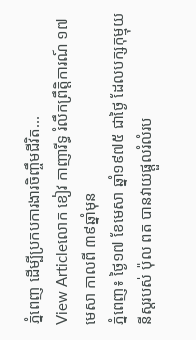ភ្នំពេញ ដើម្បីប្រកបការងារចិញ្ចឹមជីវិត...
View Articleលោក ខៀវ កាញារីទ្ធ រំលឹកព្រឹត្តិការណ៍ ១៧ មេសា កាលពី ៣៩ឆ្នាំមុន
ភ្នំពេញ៖ ថ្ងៃ១៧ ខែមេសា ឆ្នាំ១៩៧៥ ជាថ្ងៃ ដែលបក្សកុម្មុយនីស្តរបស់ ប៉ុល ពត បានវាយផ្តួលរំលំរប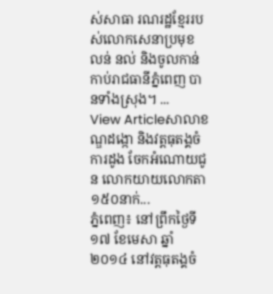ស់សាធា រណរដ្ឋខ្មែររបស់លោកសេនាប្រមុខ លន់ នល់ និងចូលកាន់កាប់រាជធានីភ្នំពេញ បានទាំងស្រុង។ ...
View Articleសាលាខណ្ឌដង្កោ និងវត្តធុតង្គចំការដូង ចែកអំណោយជូន លោកយាយលោកតា ១៥០នាក់...
ភ្នំពេញ៖ នៅព្រឹកថ្ងៃទី១៧ ខែមេសា ឆ្នាំ២០១៤ នៅវត្តធុតង្គចំ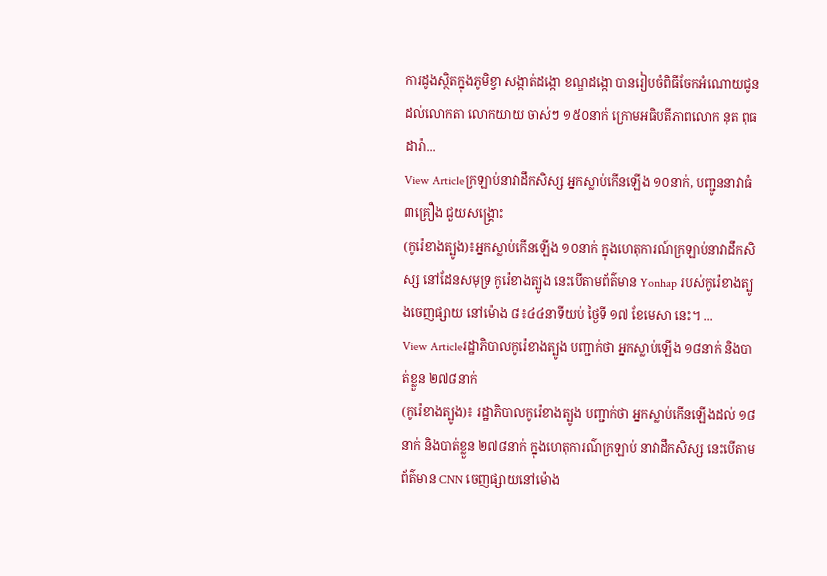ការដូងស្ថិតក្នុងភូមិខ្វា សង្កាត់ដង្កោ ខណ្ឌដង្កោ បានរៀបចំពិធីចែកអំណោយជូនដល់លោកតា លោកយាយ ចាស់ៗ ១៥០នាក់ ក្រោមអធិបតីភាពលោក នុត ពុធដារ៉ា...
View Articleក្រឡាប់នាវាដឹកសិស្ស អ្នកស្លាប់កើនឡើង ១០នាក់, បញ្ជូននាវាធំ ៣គ្រឿង ជួយសង្គ្រោះ
(កូរ៉េខាងត្បូង)៖អ្នកស្លាប់កើនឡើង ១០នាក់ ក្នុងហេតុការណ៍ក្រឡាប់នាវាដឹកសិស្ស នៅដែនសមុទ្រ កូរ៉េខាងត្បូង នេះបើតាមព័ត៌មាន Yonhap របស់កូរ៉េខាងត្បូងចេញផ្សាយ នៅម៉ោង ៨៖៤៤នាទីយប់ ថ្ងៃទី ១៧ ខែមេសា នេះ។ ...
View Articleរដ្ឋាភិបាលកូរ៉េខាងត្បូង បញ្ជាក់ថា អ្នកស្លាប់ឡើង ១៨នាក់ និងបាត់ខ្លួន ២៧៨នាក់
(កូរ៉េខាងត្បូង)៖ រដ្ឋាភិបាលកូរ៉េខាងត្បូង បញ្ជាក់ថា អ្នកស្លាប់កើនឡើងដល់ ១៨នាក់ និងបាត់ខ្លួន ២៧៨នាក់ ក្នុងហេតុការណ៌ក្រឡាប់ នាវាដឹកសិស្ស នេះបើតាមព័ត៌មាន CNN ចេញផ្សាយនៅម៉ោង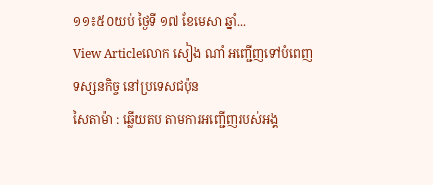១១៖៥០យប់ ថ្ងៃទី ១៧ ខែមេសា ឆ្នាំ...
View Articleលោក សៀង ណាំ អញ្ជើញទៅបំពេញ ទស្សនកិច្ច នៅប្រទេសជប៉ុន
សៃតាម៉ា : ឆ្លើយតប តាមការអញ្ជើញរបស់អង្គ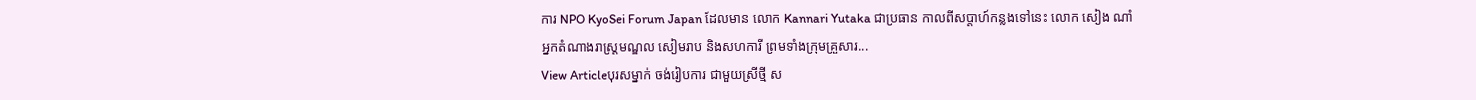ការ NPO KyoSei Forum Japan ដែលមាន លោក Kannari Yutaka ជាប្រធាន កាលពីសប្ដាហ៍កន្លងទៅនេះ លោក សៀង ណាំ អ្នកតំណាងរាស្ដ្រមណ្ឌល សៀមរាប និងសហការី ព្រមទាំងក្រុមគ្រួសារ...
View Articleបុរសម្នាក់ ចង់រៀបការ ជាមួយស្រីថ្មី ស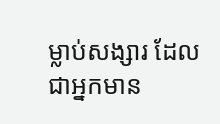ម្លាប់សង្សារ ដែលជាអ្នកមាន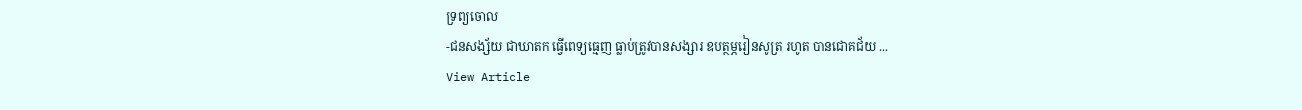ទ្រព្យចោល
-ជនសង្ស័យ ជាឃាតក ធ្វើពេទ្យធ្មេញ ធ្លាប់ត្រូវបានសង្សារ ឧបត្ថម្ភរៀនសូត្រ រហូត បានជោគជ័យ ...
View Article